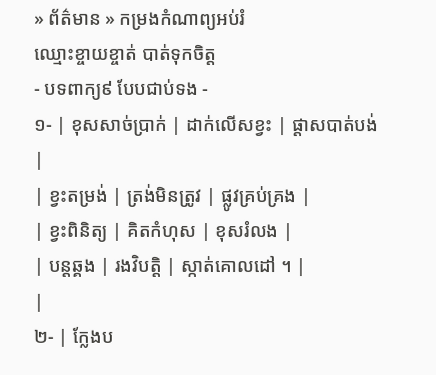» ព័ត៌មាន » កម្រងកំណាព្យអប់រំ
ឈ្មោះខ្ចាយខ្ចាត់ បាត់ទុកចិត្ត
- បទពាក្យ៩ បែបជាប់ទង -
១- | ខុសសាច់ប្រាក់ | ដាក់លើសខ្វះ | ផ្ដាសបាត់បង់ |
| ខ្វះតម្រង់ | ត្រង់មិនត្រូវ | ផ្លូវគ្រប់គ្រង |
| ខ្វះពិនិត្យ | គិតកំហុស | ខុសរំលង |
| បន្ដឆ្គង | រងវិបត្តិ | ស្កាត់គោលដៅ ។ |
|
២- | ក្លែងប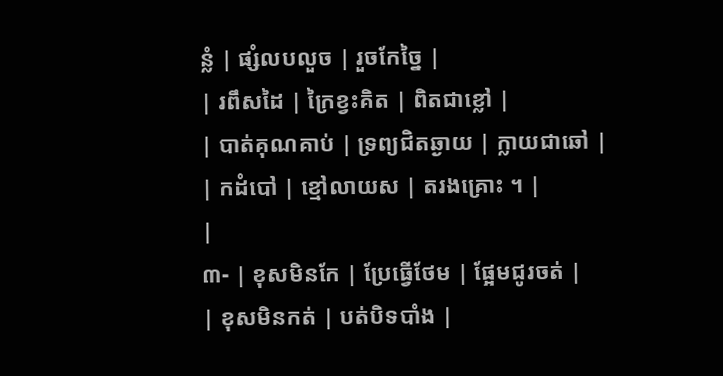ន្លំ | ផ្សំលបលួច | រួចកែច្នៃ |
| រពឹសដៃ | ក្រៃខ្វះគិត | ពិតជាខ្លៅ |
| បាត់គុណគាប់ | ទ្រព្យជិតឆ្ងាយ | ក្លាយជាឆៅ |
| កដំបៅ | ខ្មៅលាយស | តរងគ្រោះ ។ |
|
៣- | ខុសមិនកែ | ប្រែធ្វើថែម | ផ្អែមជូរចត់ |
| ខុសមិនកត់ | បត់បិទបាំង |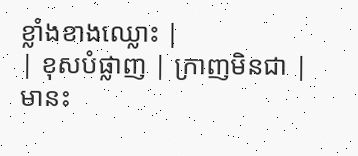ខ្លាំងខាងឈ្លោះ |
| ខុសបំផ្លាញ | ក្រាញមិនជា | មានះ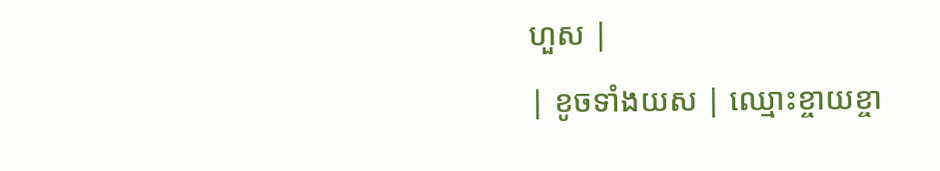ហួស |
| ខូចទាំងយស | ឈ្មោះខ្ចាយខ្ចា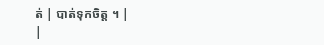ត់ | បាត់ទុកចិត្ត ។ |
|